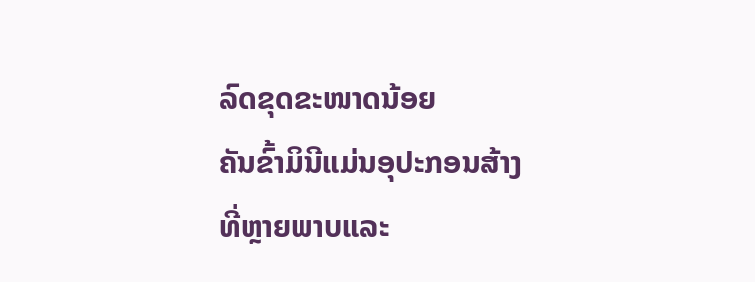ລົດຂຸດຂະໜາດນ້ອຍ
ຄັນຂົ້າມິນີແມ່ນອຸປະກອນສ້າງທີ່ຫຼາຍພາບແລະ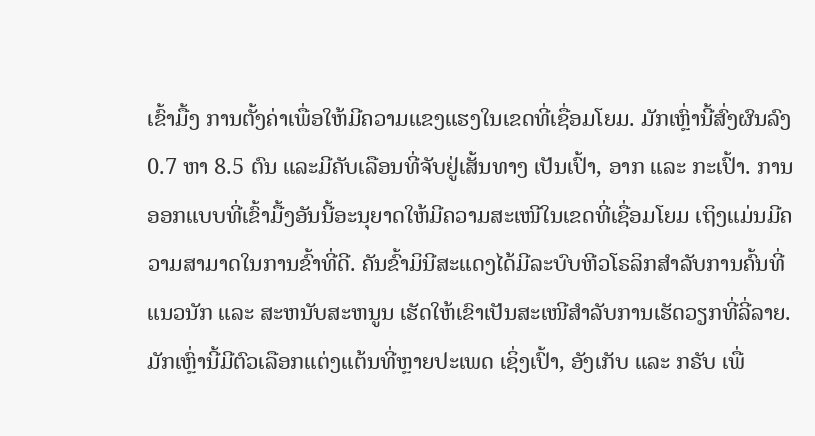ເຂົ້າມື້ງ ການຕັ້ງຄ່າເພື່ອໃຫ້ມີຄວາມແຂງແຮງໃນເຂດທີ່ເຊື່ອມໂຍມ. ມັກເຫຼົ່ານີ້ສົ່ງຜົນລົງ 0.7 ຫາ 8.5 ຕົນ ແລະມີຄັບເລືອນທີ່ຈັບຢູ່ເສັ້ນທາງ ເປັນເປົ້າ, ອາກ ແລະ ກະເປົ້າ. ການອອກແບບທີ່ເຂົ້າມື້ງອັນນີ້ອະນຸຍາດໃຫ້ມີຄວາມສະເໜີໃນເຂດທີ່ເຊື່ອມໂຍມ ເຖິງແມ່ນມີຄວາມສາມາດໃນການຂົ້າທີ່ດີ. ຄັນຂົ້າມິນີສະແດງໄດ້ມີລະບົບຫີວໂຣລິກສຳລັບການຄົ້ນທີ່ແນວນັກ ແລະ ສະຫນັບສະຫນູນ ເຮັດໃຫ້ເຂົາເປັນສະເໜີສຳລັບການເຮັດວຽກທີ່ລີ່ລາຍ. ມັກເຫຼົ່ານີ້ມີຕົວເລືອກແຕ່ງແຕ້ນທີ່ຫຼາຍປະເພດ ເຊິ່ງເປົ້າ, ອັງເກັບ ແລະ ກຣັບ ເພື່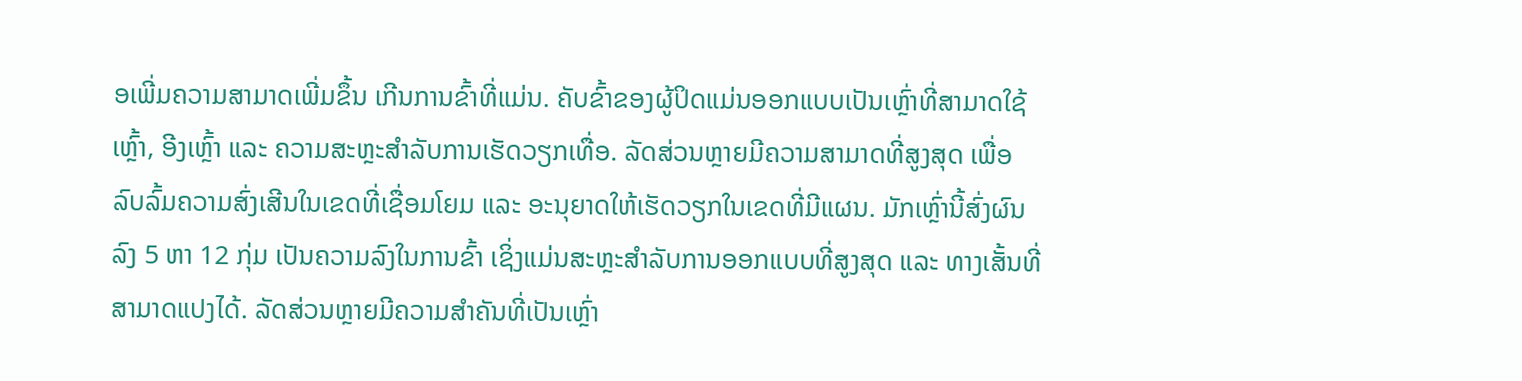ອເພີ່ມຄວາມສາມາດເພີ່ມຂຶ້ນ ເກີນການຂົ້າທີ່ແມ່ນ. ຄັບຂົ້າຂອງຜູ້ປິດແມ່ນອອກແບບເປັນເຫຼົ່າທີ່ສາມາດໃຊ້ ເຫຼົ້າ, ອີງເຫຼົ້າ ແລະ ຄວາມສະຫຼະສຳລັບການເຮັດວຽກເທື່ອ. ລັດສ່ວນຫຼາຍມີຄວາມສາມາດທີ່ສູງສຸດ ເພື່ອລົບລົ້ມຄວາມສົ່ງເສີນໃນເຂດທີ່ເຊື່ອມໂຍມ ແລະ ອະນຸຍາດໃຫ້ເຮັດວຽກໃນເຂດທີ່ມີແຜນ. ມັກເຫຼົ່ານີ້ສົ່ງຜົນລົງ 5 ຫາ 12 ກຸ່ມ ເປັນຄວາມລົງໃນການຂົ້າ ເຊິ່ງແມ່ນສະຫຼະສຳລັບການອອກແບບທີ່ສູງສຸດ ແລະ ທາງເສັ້ນທີ່ສາມາດແປງໄດ້. ລັດສ່ວນຫຼາຍມີຄວາມສຳຄັນທີ່ເປັນເຫຼົ່າ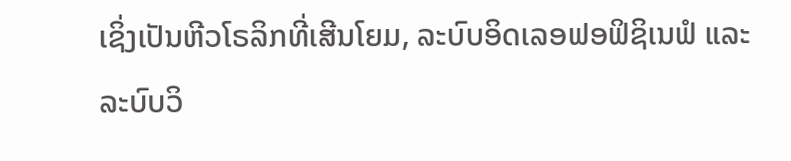ເຊິ່ງເປັນຫີວໂຣລິກທີ່ເສີນໂຍມ, ລະບົບອິດເລອຟອຟິຊິເນຟໍ ແລະ ລະບົບວິ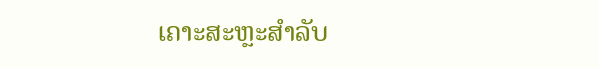ເຄາະສະຫຼະສຳລັບ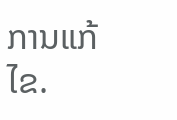ການແກ້ໄຂ.